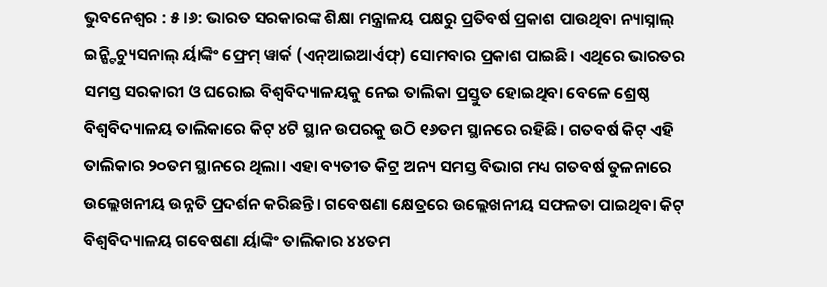ଭୁବନେଶ୍ୱର : ୫ ।୬: ଭାରତ ସରକାରଙ୍କ ଶିକ୍ଷା ମନ୍ତ୍ରାଳୟ ପକ୍ଷରୁ ପ୍ରତିବର୍ଷ ପ୍ରକାଶ ପାଉଥିବା ନ୍ୟାସ୍ନାଲ୍ ଇନ୍ଷ୍ଟିଚ୍ୟୁସନାଲ୍ ର୍ୟାଙ୍କିଂ ଫ୍ରେମ୍ ୱାର୍କ (ଏନ୍ଆଇଆର୍ଏଫ୍) ସୋମବାର ପ୍ରକାଶ ପାଇଛି। ଏଥିରେ ଭାରତର ସମସ୍ତ ସରକାରୀ ଓ ଘରୋଇ ବିଶ୍ୱବିଦ୍ୟାଳୟକୁ ନେଇ ତାଲିକା ପ୍ରସ୍ତୁତ ହୋଇଥିବା ବେଳେ ଶ୍ରେଷ୍ଠ ବିଶ୍ୱବିଦ୍ୟାଳୟ ତାଲିକାରେ କିଟ୍ ୪ଟି ସ୍ଥାନ ଉପରକୁ ଉଠି ୧୬ତମ ସ୍ଥାନରେ ରହିଛି। ଗତବର୍ଷ କିଟ୍ ଏହି ତାଲିକାର ୨୦ତମ ସ୍ଥାନରେ ଥିଲା। ଏହା ବ୍ୟତୀତ କିଟ୍ର ଅନ୍ୟ ସମସ୍ତ ବିଭାଗ ମଧ୍ୟ ଗତବର୍ଷ ତୁଳନାରେ ଉଲ୍ଲେଖନୀୟ ଉନ୍ନତି ପ୍ରଦର୍ଶନ କରିଛନ୍ତି। ଗବେଷଣା କ୍ଷେତ୍ରରେ ଉଲ୍ଲେଖନୀୟ ସଫଳତା ପାଇଥିବା କିଟ୍ ବିଶ୍ୱବିଦ୍ୟାଳୟ ଗବେଷଣା ର୍ୟାଙ୍କିଂ ତାଲିକାର ୪୪ତମ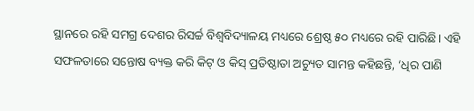ସ୍ଥାନରେ ରହି ସମଗ୍ର ଦେଶର ରିସର୍ଚ୍ଚ ବିଶ୍ୱବିଦ୍ୟାଳୟ ମଧ୍ୟରେ ଶ୍ରେଷ୍ଠ ୫୦ ମଧ୍ୟରେ ରହି ପାରିଛି। ଏହି ସଫଳତାରେ ସନ୍ତୋଷ ବ୍ୟକ୍ତ କରି କିଟ୍ ଓ କିସ୍ ପ୍ରତିଷ୍ଠାତା ଅଚ୍ୟୁତ ସାମନ୍ତ କହିଛନ୍ତି, ‘ଧିର ପାଣି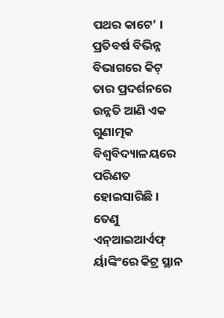ପଥର କାଟେ’ । ପ୍ରତିବର୍ଷ ବିଭିନ୍ନ ବିଭାଗରେ କିଟ୍ ତାର ପ୍ରଦର୍ଶନରେ ଉନ୍ନତି ଆଣି ଏକ ଗୁଣାତ୍ମକ ବିଶ୍ୱବିଦ୍ୟାଳୟରେ ପରିଣତ ହୋଇସାରିଛି । ତେଣୁ ଏନ୍ଆଇଆର୍ଏଫ୍ ର୍ୟାଙ୍କିଂରେ କିଟ୍ର ସ୍ଥାନ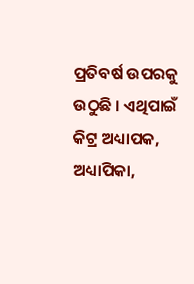ପ୍ରତିବର୍ଷ ଉପରକୁ ଉଠୁଛି । ଏଥିପାଇଁ କିଟ୍ର ଅଧ୍ୟାପକ, ଅଧ୍ୟାପିକା,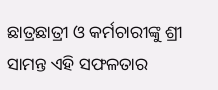ଛାତ୍ରଛାତ୍ରୀ ଓ କର୍ମଚାରୀଙ୍କୁ ଶ୍ରୀ ସାମନ୍ତ ଏହି ସଫଳତାର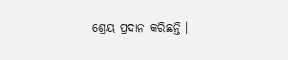ଶ୍ରେୟ ପ୍ରଦାନ କରିଛନ୍ତି ।